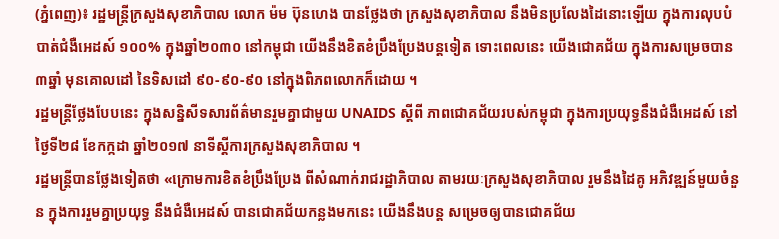(ភ្នំពេញ)៖ រដ្ឋមន្ដ្រីក្រសួងសុខាភិបាល លោក ម៉ម ប៊ុនហេង បានថ្លែងថា ក្រសួងសុខាភិបាល នឹងមិនប្រលែងដៃនោះឡើយ ក្នុងការលុបបំបាត់ជំងឺអេដស៍ ១០០% ក្នុងឆ្នាំ២០៣០ នៅកម្ពុជា យើងនឹងខិតខំប្រឹងប្រែងបន្ដទៀត ទោះពេលនេះ យើងជោគជ័យ ក្នុងការសម្រេចបាន ៣ឆ្នាំ មុនគោលដៅ នៃទិសដៅ ៩០-៩០-៩០ នៅក្នុងពិភពលោកក៏ដោយ ។
រដ្ឋមន្ដ្រីថ្លែងបែបនេះ ក្នុងសន្និសីទសារព័ត៌មានរួមគ្នាជាមួយ UNAIDS ស្តីពី ភាពជោគជ័យរបស់កម្ពុជា ក្នុងការប្រយុទ្ធនឹងជំងឺអេដស៍ នៅថ្ងៃទី២៨ ខែកក្កដា ឆ្នាំ២០១៧ នាទីស្តីការក្រសួងសុខាភិបាល ។
រដ្ឋមន្ដ្រីបានថ្លែងទៀតថា «ក្រោមការខិតខំប្រឹងប្រែង ពីសំណាក់រាជរដ្ឋាភិបាល តាមរយៈក្រសួងសុខាភិបាល រួមនឹងដៃគូ អភិវឌ្ឍន៍មួយចំនួន ក្នុងការរួមគ្នាប្រយុទ្ធ នឹងជំងឺអេដស៍ បានជោគជ័យកន្លងមកនេះ យើងនឹងបន្ដ សម្រេចឲ្យបានជោគជ័យ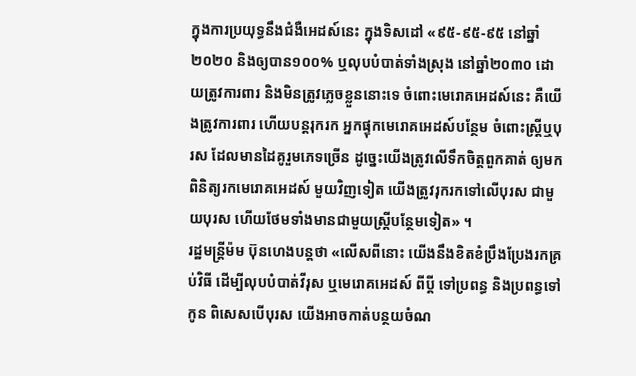ក្នុងការប្រយុទ្ធនឹងជំងឺអេដស៍នេះ ក្នុងទិសដៅ «៩៥-៩៥-៩៥ នៅឆ្នាំ២០២០ និងឲ្យបាន១០០% ឬលុបបំបាត់ទាំងស្រុង នៅឆ្នាំ២០៣០ ដោយត្រូវការពារ និងមិនត្រូវភ្លេចខ្លួននោះទេ ចំពោះមេរោគអេដស៍នេះ គឺយើងត្រូវការពារ ហើយបន្ដរុករក អ្នកផ្ទុកមេរោគអេដស៍បន្ថែម ចំពោះស្ដ្រីឬបុរស ដែលមានដៃគូរួមភេទច្រើន ដូច្នេះយើងត្រូវលើទឹកចិត្ដពួកគាត់ ឲ្យមកពិនិត្យរកមេរោគអេដស៍ មួយវិញទៀត យើងត្រូវរុករកទៅលើបុរស ជាមួយបុរស ហើយថែមទាំងមានជាមួយស្រី្ដបន្ថែមទៀត» ។
រដ្ឋមន្ដ្រីម៉ម ប៊ុនហេងបន្ដថា «លើសពីនោះ យើងនឹងខិតខំប្រឹងប្រែងរកគ្រប់វិធី ដើម្បីលុបបំបាត់វីរុស ឬមេរោគអេដស៍ ពីប្ដី ទៅប្រពន្ធ និងប្រពន្ធទៅកូន ពិសេសបើបុរស យើងអាចកាត់បន្ថយចំណ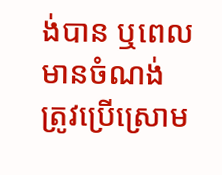ង់បាន ឬពេលមានចំណង់ ត្រូវប្រើស្រោម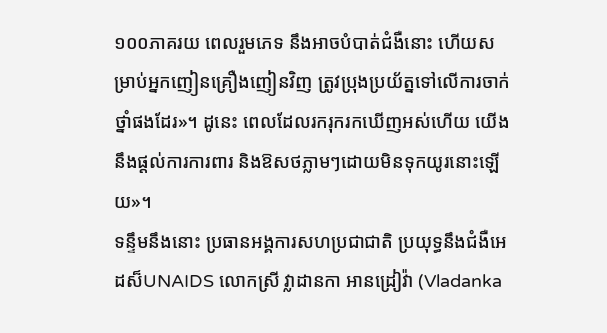១០០ភាគរយ ពេលរួមភេទ នឹងអាចបំបាត់ជំងឺនោះ ហើយសម្រាប់អ្នកញៀនគ្រឿងញៀនវិញ ត្រូវប្រុងប្រយ័ត្នទៅលើការចាក់ថ្នាំផងដែរ»។ ដូនេះ ពេលដែលរករុករកឃើញអស់ហើយ យើងនឹងផ្ដល់ការការពារ និងឱសថភ្លាមៗដោយមិនទុកយូរនោះឡើយ»។
ទន្ទឹមនឹងនោះ ប្រធានអង្គការសហប្រជាជាតិ ប្រយុទ្ធនឹងជំងឺអេដស៏UNAIDS លោកស្រី វ្លាដានកា អានដ្រៀវ៉ា (Vladanka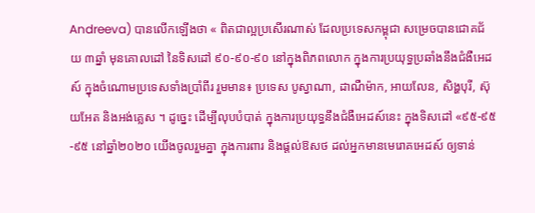Andreeva) បានលើកឡើងថា « ពិតជាល្អប្រសើរណាស់ ដែលប្រទេសកម្ពុជា សម្រេចបានជោគជ័យ ៣ឆ្នាំ មុនគោលដៅ នៃទិសដៅ ៩០-៩០-៩០ នៅក្នុងពិភពលោក ក្នុងការប្រយុទ្ធប្រឆាំងនឹងជំងឺអេដស៍ ក្នុងចំណោមប្រទេសទាំងប្រាំពីរ រួមមាន៖ ប្រទេស បូស្វាណា, ដាណឺម៉ាក, អាយលែន, សិង្ហបុរី, ស៊ុយអែត និងអង់គ្លេស ។ ដូច្នេះ ដើម្បីលុបបំបាត់ ក្នុងការប្រយុទ្ធនឹងជំងឺអេដស៍នេះ ក្នុងទិសដៅ «៩៥-៩៥-៩៥ នៅឆ្នាំ២០២០ យើងចូលរួមគ្នា ក្នុងការពារ និងផ្ដល់ឱសថ ដល់អ្នកមានមេរោគអេដស៍ ឲ្យទាន់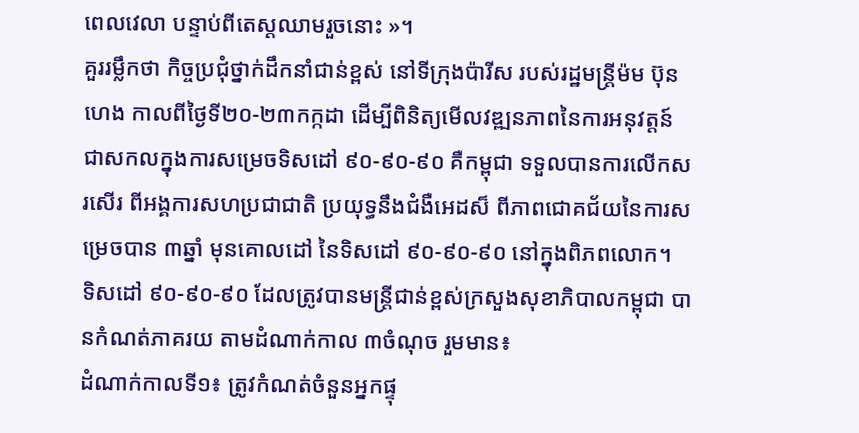ពេលវេលា បន្ទាប់ពីតេស្ដឈាមរួចនោះ »។
គួររម្លឹកថា កិច្ចប្រជុំថ្នាក់ដឹកនាំជាន់ខ្ពស់ នៅទីក្រុងប៉ារីស របស់រដ្ឋមន្ដ្រីម៉ម ប៊ុនហេង កាលពីថ្ងៃទី២០-២៣កក្កដា ដើម្បីពិនិត្យមើលវឌ្ឍនភាពនៃការអនុវត្តន៍ ជាសកលក្នុងការសម្រេចទិសដៅ ៩០-៩០-៩០ គឺកម្ពុជា ទទួលបានការលើកសរសើរ ពីអង្គការសហប្រជាជាតិ ប្រយុទ្ធនឹងជំងឺអេដស៏ ពីភាពជោគជ័យនៃការសម្រេចបាន ៣ឆ្នាំ មុនគោលដៅ នៃទិសដៅ ៩០-៩០-៩០ នៅក្នុងពិភពលោក។
ទិសដៅ ៩០-៩០-៩០ ដែលត្រូវបានមន្រ្តីជាន់ខ្ពស់ក្រសួងសុខាភិបាលកម្ពុជា បានកំណត់ភាគរយ តាមដំណាក់កាល ៣ចំណុច រួមមាន៖
ដំណាក់កាលទី១៖ ត្រូវកំណត់ចំនួនអ្នកផ្ទុ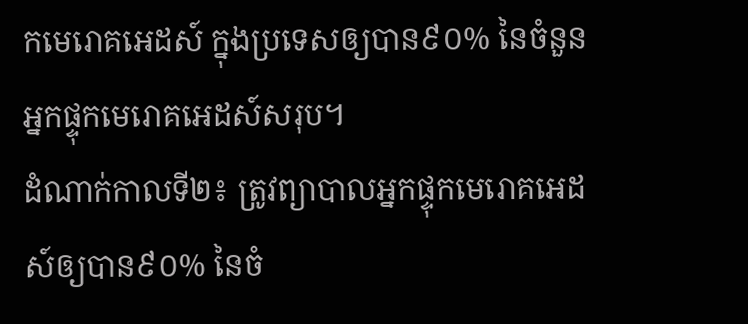កមេរោគអេដស៍ ក្នុងប្រទេសឲ្យបាន៩០% នៃចំនួនអ្នកផ្ទុកមេរោគអេដស៍សរុប។
ដំណាក់កាលទី២៖ ត្រូវព្យាបាលអ្នកផ្ទុកមេរោគអេដស៍ឲ្យបាន៩០% នៃចំ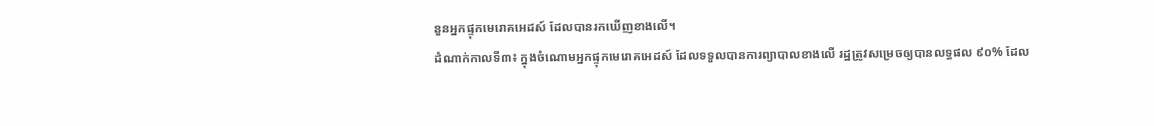នួនអ្នកផ្ទុកមេរោគអេដស៍ ដែលបានរកឃើញខាងលើ។
ដំណាក់កាលទី៣៖ ក្នុងចំណោមអ្នកផ្ទុកមេរោគអេដស៍ ដែលទទួលបានការព្យាបាលខាងលើ រដ្ឋត្រូវសម្រេចឲ្យបានលទ្ធផល ៩០% ដែល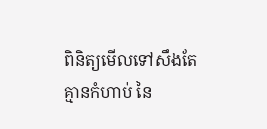ពិនិត្យមើលទៅសឹងតែគ្មានកំហាប់ នៃ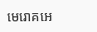មេរោគអេ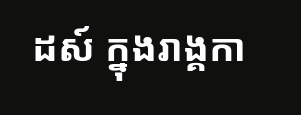ដស៍ ក្នុងរាង្គកា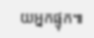យអ្នកផ្ទុក៕